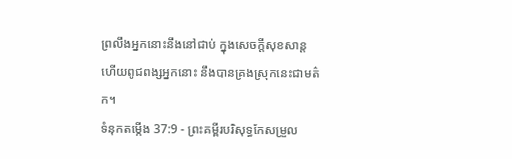ព្រលឹងអ្នកនោះនឹងនៅជាប់ ក្នុងសេចក្ដីសុខសាន្ត ហើយពូជពង្សអ្នកនោះ នឹងបានគ្រងស្រុកនេះជាមត៌ក។
ទំនុកតម្កើង 37:9 - ព្រះគម្ពីរបរិសុទ្ធកែសម្រួល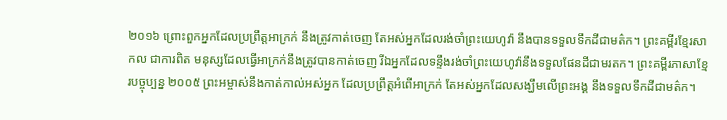២០១៦ ព្រោះពួកអ្នកដែលប្រព្រឹត្តអាក្រក់ នឹងត្រូវកាត់ចេញ តែអស់អ្នកដែលរង់ចាំព្រះយេហូវ៉ា នឹងបានទទួលទឹកដីជាមត៌ក។ ព្រះគម្ពីរខ្មែរសាកល ជាការពិត មនុស្សដែលធ្វើអាក្រក់នឹងត្រូវបានកាត់ចេញ រីឯអ្នកដែលទន្ទឹងរង់ចាំព្រះយេហូវ៉ានឹងទទួលផែនដីជាមរតក។ ព្រះគម្ពីរភាសាខ្មែរបច្ចុប្បន្ន ២០០៥ ព្រះអម្ចាស់នឹងកាត់កាល់អស់អ្នក ដែលប្រព្រឹត្តអំពើអាក្រក់ តែអស់អ្នកដែលសង្ឃឹមលើព្រះអង្គ នឹងទទួលទឹកដីជាមត៌ក។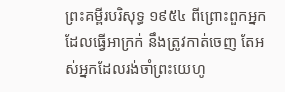ព្រះគម្ពីរបរិសុទ្ធ ១៩៥៤ ពីព្រោះពួកអ្នកដែលធ្វើអាក្រក់ នឹងត្រូវកាត់ចេញ តែអស់អ្នកដែលរង់ចាំព្រះយេហូ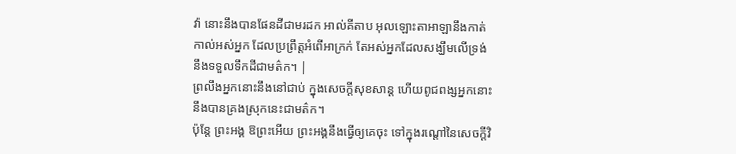វ៉ា នោះនឹងបានផែនដីជាមរដក អាល់គីតាប អុលឡោះតាអាឡានឹងកាត់កាល់អស់អ្នក ដែលប្រព្រឹត្តអំពើអាក្រក់ តែអស់អ្នកដែលសង្ឃឹមលើទ្រង់ នឹងទទួលទឹកដីជាមត៌ក។ |
ព្រលឹងអ្នកនោះនឹងនៅជាប់ ក្នុងសេចក្ដីសុខសាន្ត ហើយពូជពង្សអ្នកនោះ នឹងបានគ្រងស្រុកនេះជាមត៌ក។
ប៉ុន្តែ ព្រះអង្គ ឱព្រះអើយ ព្រះអង្គនឹងធ្វើឲ្យគេចុះ ទៅក្នុងរណ្តៅនៃសេចក្ដីវិ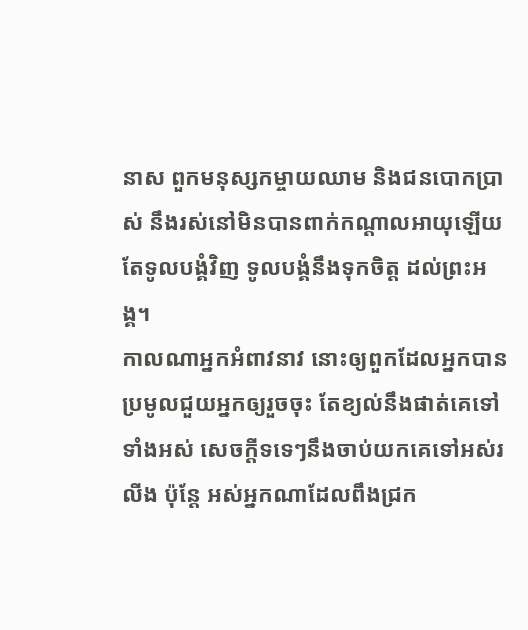នាស ពួកមនុស្សកម្ចាយឈាម និងជនបោកប្រាស់ នឹងរស់នៅមិនបានពាក់កណ្ដាលអាយុឡើយ តែទូលបង្គំវិញ ទូលបង្គំនឹងទុកចិត្ត ដល់ព្រះអង្គ។
កាលណាអ្នកអំពាវនាវ នោះឲ្យពួកដែលអ្នកបានប្រមូលជួយអ្នកឲ្យរួចចុះ តែខ្យល់នឹងផាត់គេទៅទាំងអស់ សេចក្ដីទទេៗនឹងចាប់យកគេទៅអស់រលីង ប៉ុន្តែ អស់អ្នកណាដែលពឹងជ្រក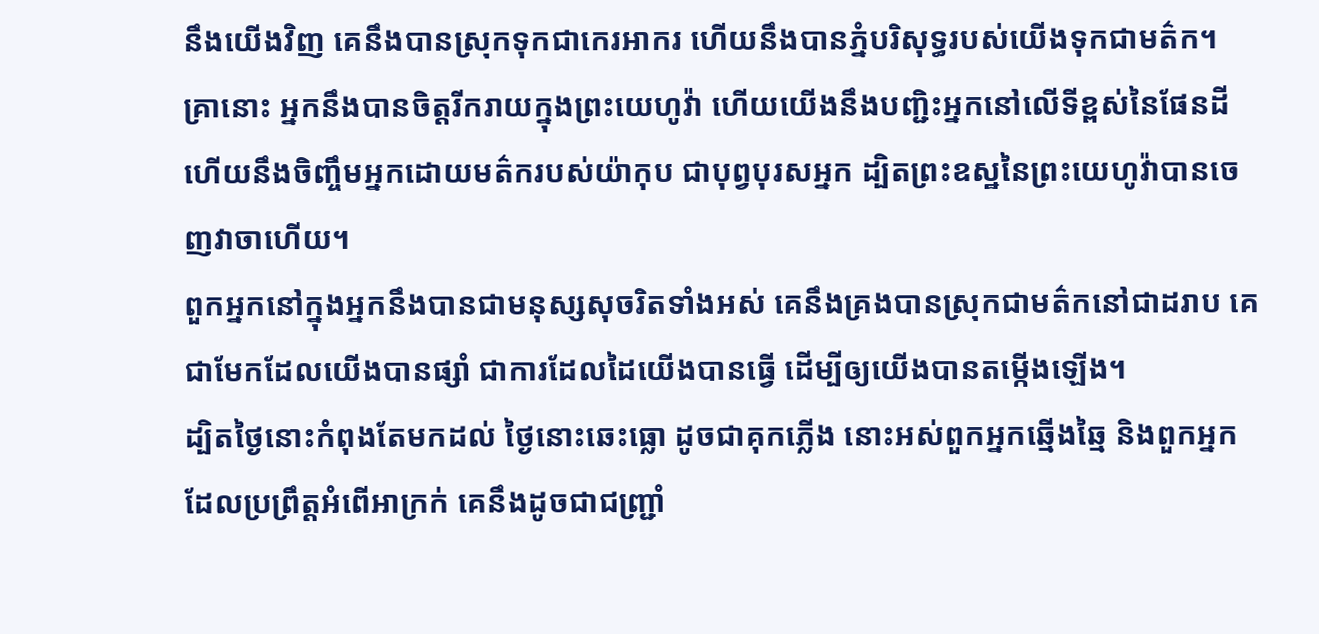នឹងយើងវិញ គេនឹងបានស្រុកទុកជាកេរអាករ ហើយនឹងបានភ្នំបរិសុទ្ធរបស់យើងទុកជាមត៌ក។
គ្រានោះ អ្នកនឹងបានចិត្តរីករាយក្នុងព្រះយេហូវ៉ា ហើយយើងនឹងបញ្ជិះអ្នកនៅលើទីខ្ពស់នៃផែនដី ហើយនឹងចិញ្ចឹមអ្នកដោយមត៌ករបស់យ៉ាកុប ជាបុព្វបុរសអ្នក ដ្បិតព្រះឧស្ឋនៃព្រះយេហូវ៉ាបានចេញវាចាហើយ។
ពួកអ្នកនៅក្នុងអ្នកនឹងបានជាមនុស្សសុចរិតទាំងអស់ គេនឹងគ្រងបានស្រុកជាមត៌កនៅជាដរាប គេជាមែកដែលយើងបានផ្សាំ ជាការដែលដៃយើងបានធ្វើ ដើម្បីឲ្យយើងបានតម្កើងឡើង។
ដ្បិតថ្ងៃនោះកំពុងតែមកដល់ ថ្ងៃនោះឆេះធ្លោ ដូចជាគុកភ្លើង នោះអស់ពួកអ្នកឆ្មើងឆ្មៃ និងពួកអ្នកដែលប្រព្រឹត្តអំពើអាក្រក់ គេនឹងដូចជាជញ្ជ្រាំ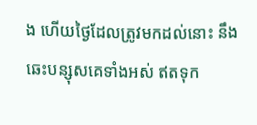ង ហើយថ្ងៃដែលត្រូវមកដល់នោះ នឹងឆេះបន្សុសគេទាំងអស់ ឥតទុក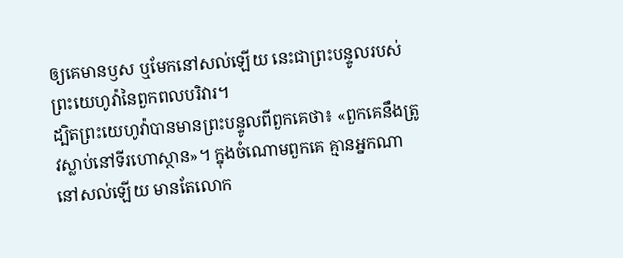ឲ្យគេមានឫស ឬមែកនៅសល់ឡើយ នេះជាព្រះបន្ទូលរបស់ព្រះយេហូវ៉ានៃពួកពលបរិវារ។
ដ្បិតព្រះយេហូវ៉ាបានមានព្រះបន្ទូលពីពួកគេថា៖ «ពួកគេនឹងត្រូវស្លាប់នៅទីរហោស្ថាន»។ ក្នុងចំណោមពួកគេ គ្មានអ្នកណានៅសល់ឡើយ មានតែលោក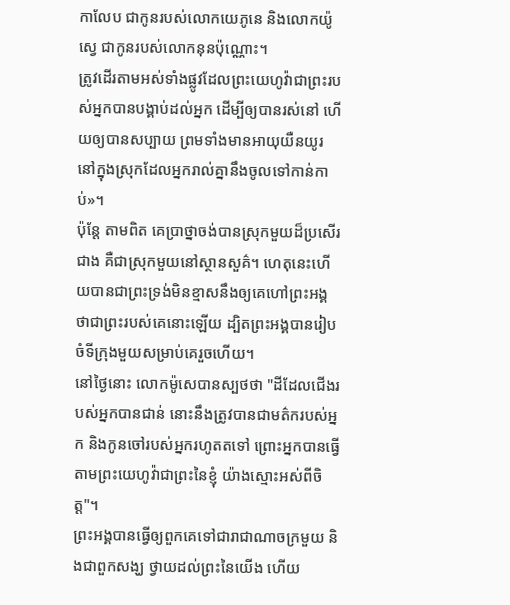កាលែប ជាកូនរបស់លោកយេភូនេ និងលោកយ៉ូស្វេ ជាកូនរបស់លោកនុនប៉ុណ្ណោះ។
ត្រូវដើរតាមអស់ទាំងផ្លូវដែលព្រះយេហូវ៉ាជាព្រះរបស់អ្នកបានបង្គាប់ដល់អ្នក ដើម្បីឲ្យបានរស់នៅ ហើយឲ្យបានសប្បាយ ព្រមទាំងមានអាយុយឺនយូរ នៅក្នុងស្រុកដែលអ្នករាល់គ្នានឹងចូលទៅកាន់កាប់»។
ប៉ុន្ដែ តាមពិត គេប្រាថ្នាចង់បានស្រុកមួយដ៏ប្រសើរជាង គឺជាស្រុកមួយនៅស្ថានសួគ៌។ ហេតុនេះហើយបានជាព្រះទ្រង់មិនខ្មាសនឹងឲ្យគេហៅព្រះអង្គថាជាព្រះរបស់គេនោះឡើយ ដ្បិតព្រះអង្គបានរៀបចំទីក្រុងមួយសម្រាប់គេរួចហើយ។
នៅថ្ងៃនោះ លោកម៉ូសេបានស្បថថា "ដីដែលជើងរបស់អ្នកបានជាន់ នោះនឹងត្រូវបានជាមត៌ករបស់អ្នក និងកូនចៅរបស់អ្នករហូតតទៅ ព្រោះអ្នកបានធ្វើតាមព្រះយេហូវ៉ាជាព្រះនៃខ្ញុំ យ៉ាងស្មោះអស់ពីចិត្ត"។
ព្រះអង្គបានធ្វើឲ្យពួកគេទៅជារាជាណាចក្រមួយ និងជាពួកសង្ឃ ថ្វាយដល់ព្រះនៃយើង ហើយ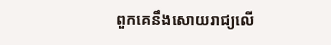ពួកគេនឹងសោយរាជ្យលើ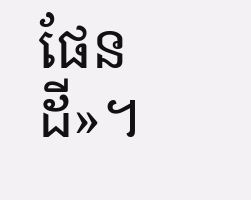ផែនដី»។